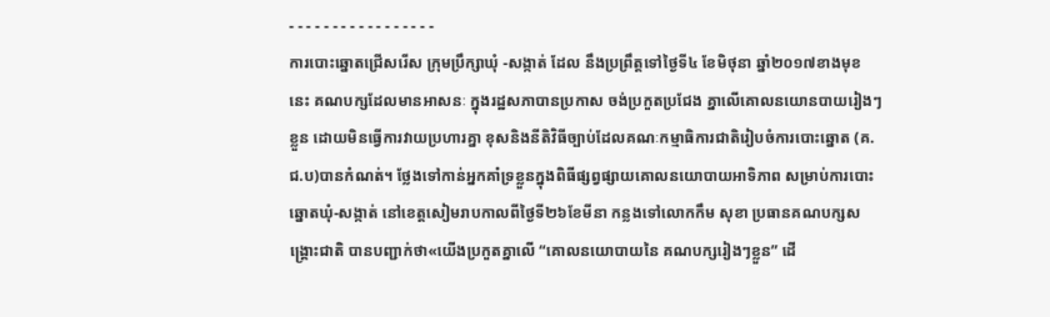- - - - - - - - - - - - - - - - -
ការបោះឆ្នោតជ្រើសរើស ក្រុមប្រឹក្សាឃុំ -សង្កាត់ ដែល នឹងប្រព្រឹត្តទៅថ្ងៃទី៤ ខែមិថុនា ឆ្នាំ២០១៧ខាងមុខនេះ គណបក្សដែលមានអាសនៈ ក្នុងរដ្ឋសភាបានប្រកាស ចង់ប្រកួតប្រជែង គ្នាលើគោលនយោនបាយរៀងៗខ្លួន ដោយមិនធ្វើការវាយប្រហារគ្នា ខុសនិងនីតិវិធីច្បាប់ដែលគណៈកម្មាធិការជាតិរៀបចំការបោះឆ្នោត (គ.ជ.ប)បានកំណត់។ ថ្លែងទៅកាន់អ្នកគាំទ្រខ្លួនក្នុងពិធីផ្សព្វផ្សាយគោលនយោបាយអាទិភាព សម្រាប់ការបោះឆ្នោតឃុំ-សង្កាត់ នៅខេត្តសៀមរាបកាលពីថ្ងៃទី២៦ខែមីនា កន្លងទៅលោកកឹម សុខា ប្រធានគណបក្សសង្គ្រោះជាតិ បានបញ្ជាក់ថា«យើងប្រកួតគ្នាលើ “គោលនយោបាយនៃ គណបក្សរៀងៗខ្លួន” ដើ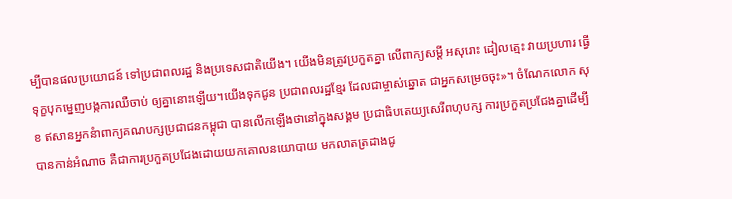ម្បីបានផលប្រយោជន៍ ទៅប្រជាពលរដ្ឋ និងប្រទេសជាតិយើង។ យើងមិនត្រូវប្រកួតគ្នា លើពាក្យសម្ដី អសុរោះ ដៀលត្មេះ វាយប្រហារ ធ្វើទុក្ខបុកម្នេញបង្កការឈឺចាប់ ឲ្យគ្នានោះឡើយ។យើងទុកជូន ប្រជាពលរដ្ឋខ្មែរ ដែលជាម្ចាស់ឆ្នោត ជាអ្នកសម្រេចចុះ»។ ចំណែកលោក សុខ ឥសានអ្នកនំាពាក្យគណបក្សប្រជាជនកម្ពុជា បានលើកឡើងថានៅក្នុងសង្គម ប្រជាធិបតេយ្យសេរីពហុបក្ស ការប្រកួតប្រជែងគ្នាដើម្បីបានកាន់អំណាច គឺជាការប្រកួតប្រជែងដោយយកគោលនយោបាយ មកលាតត្រដាងជូ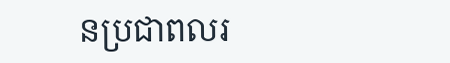នប្រជាពលរ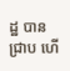ដ្ឋ បានជ្រាប ហើ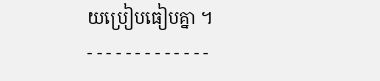យប្រៀបធៀបគ្នា ។
- - - - - - - - - - - - -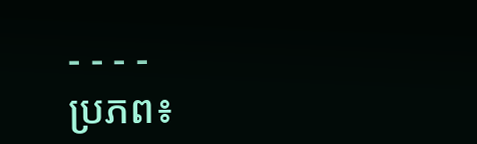- - - -
ប្រភព៖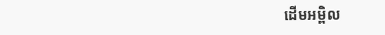ដើមអម្ពិល